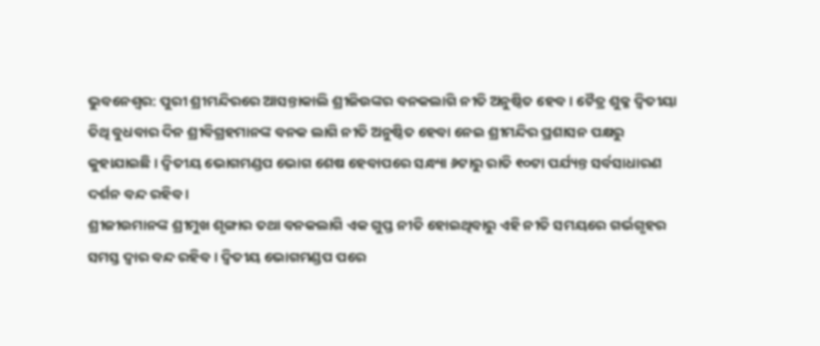ଭୁବନେଶ୍ୱର: ପୁରୀ ଶ୍ରୀମନ୍ଦିରରେ ଆସନ୍ତାକାଲି ଶ୍ରୀଜିଉଙ୍କର ବନକଲାଗି ନୀତି ଅନୁଷ୍ଠିତ ହେବ । ଚୈତ୍ର ଶୁକ୍ଳ ଦ୍ୱିତୀୟା ତିଥି ବୁଧବାର ଦିନ ଶ୍ରୀବିଗ୍ରହମାନଙ୍କ ବନକ ଲାଗି ନୀତି ଅନୁଷ୍ଠିତ ହେବା ନେଇ ଶ୍ରୀମନ୍ଦିର ପ୍ରଶାସନ ପକ୍ଷରୁ କୁହାଯାଇଛି । ଦ୍ୱିତୀୟ ଭୋଗମଣ୍ଡପ ଭୋଗ ଶେଷ ହେବାପରେ ସନ୍ଧ୍ୟା ୬ଟାରୁ ରାତି ୧୦ଟା ପର୍ଯ୍ୟନ୍ତ ସର୍ବସାଧାରଣ ଦର୍ଶନ ବନ୍ଦ ରହିବ ।
ଶ୍ରୀଜୀଉମାନଙ୍କ ଶ୍ରୀମୁଖ ଶୃଙ୍ଗାର ତଥା ବନକଲାଗି ଏକ ଗୁପ୍ତ ନୀତି ହୋଇଥିବାରୁ ଏହି ନୀତି ସମୟରେ ଗର୍ଭଗୃହର ସମସ୍ତ ଦ୍ୱାର ବନ୍ଦ ରହିବ । ଦ୍ୱିତୀୟ ଭୋଗମଣ୍ଡପ ପରେ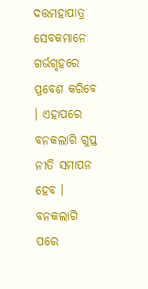ଦତ୍ତମହାପାତ୍ର ସେବକମାନେ ଗର୍ଭଗୃହରେ ପ୍ରବେଶ କରିବେ । ଏହାପରେ ବନକଲାଗି ଗୁପ୍ତ ନୀତି ସମାପନ ହେବ । ବନକଲାଗି ପରେ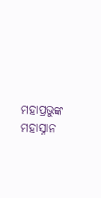ମହାପ୍ରଭୁଙ୍କ ମହାସ୍ନାନ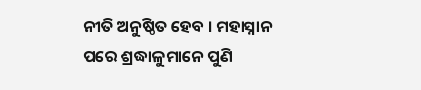ନୀତି ଅନୁଷ୍ଠିତ ହେବ । ମହାସ୍ନାନ ପରେ ଶ୍ରଦ୍ଧାଳୁମାନେ ପୁଣି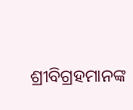ଶ୍ରୀବିଗ୍ରହମାନଙ୍କ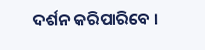ଦର୍ଶନ କରିପାରିବେ ।